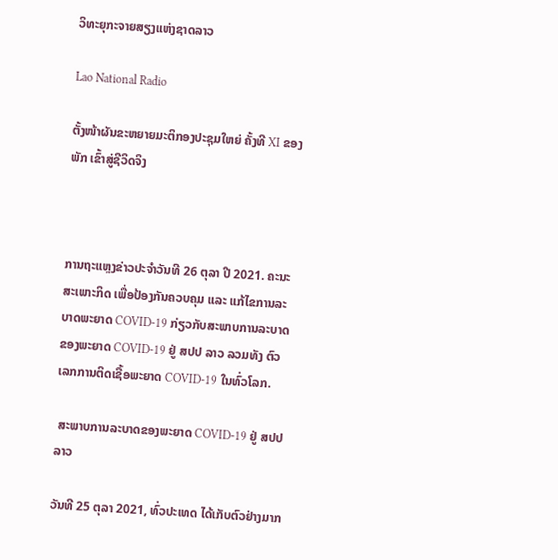ວິທະຍຸກະຈາຍສຽງແຫ່ງຊາດລາວ

Lao National Radio

ຕັ້ງໜ້າຜັນຂະຫຍາຍມະຕິກອງປະຊຸມໃຫຍ່ ຄັ້ງທີ XI ຂອງພັກ ເຂົ້າສູ່ຊີວິດຈິງ



ການຖະແຫຼງຂ່າວປະຈໍາວັນທີ 26 ຕຸລາ ປີ 2021. ຄະນະສະເພາະກິດ ເພື່ອປ້ອງກັນຄວບຄຸມ ແລະ ແກ້ໄຂການລະບາດພະຍາດ COVID-19 ກ່ຽວກັບສະພາບການລະບາດຂອງພະຍາດ COVID-19 ຢູ່ ສປປ ລາວ ລວມທັງ ຕົວເລກການຕິດເຊື້ອພະຍາດ COVID-19 ໃນທົ່ວໂລກ.

 ສະພາບການລະບາດຂອງພະຍາດ COVID-19 ຢູ່ ສປປ ລາວ

ວັນທີ 25 ຕຸລາ 2021, ທົ່ວປະເທດ ໄດ້ເກັບຕົວຢ່າງມາກ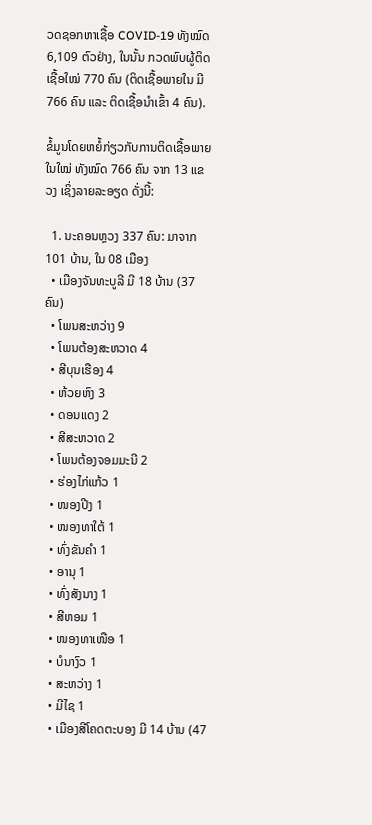ວດຊອກຫາເຊື້ອ COVID-19 ທັງໝົດ 6,109 ຕົວຢ່າງ, ໃນນັ້ນ ກວດພົບຜູ້ຕິດເຊື້ອໃໝ່ 770 ຄົນ (ຕິດເຊື້ອພາຍໃນ ມີ 766 ຄົນ ແລະ ຕິດເຊື້ອນໍາເຂົ້າ 4 ຄົນ).

ຂໍ້ມູນໂດຍຫຍໍ້ກ່ຽວກັບການຕິດເຊື້ອພາຍໃນໃໝ່ ທັງໝົດ 766 ຄົນ ຈາກ 13 ແຂວງ ເຊິ່ງລາຍລະອຽດ ດັ່ງນີ້:

  1. ນະຄອນຫຼວງ 337 ຄົນ: ມາຈາກ 101 ບ້ານ, ໃນ 08 ເມືອງ
  • ເມືອງຈັນທະບູລີ ມີ 18 ບ້ານ (37 ຄົນ)
  • ໂພນສະຫວ່າງ 9
  • ໂພນຕ້ອງສະຫວາດ 4
  • ສີບຸນເຮືອງ 4
  • ຫ້ວຍຫົງ 3
  • ດອນແດງ 2
  • ສີສະຫວາດ 2
  • ໂພນຕ້ອງຈອມມະນີ 2
  • ຮ່ອງໄກ່ແກ້ວ 1
  • ໜອງປີງ 1
  • ໜອງທາໃຕ້ 1
  • ທົ່ງຂັນຄຳ 1
  • ອານຸ 1
  • ທົ່ງສັງນາງ 1
  • ສີຫອມ 1
  • ໜອງທາເໜືອ 1
  • ບໍນາງົວ 1
  • ສະຫວ່າງ 1
  • ມີໄຊ 1
  • ເມືອງສີໂຄດຕະບອງ ມີ 14 ບ້ານ (47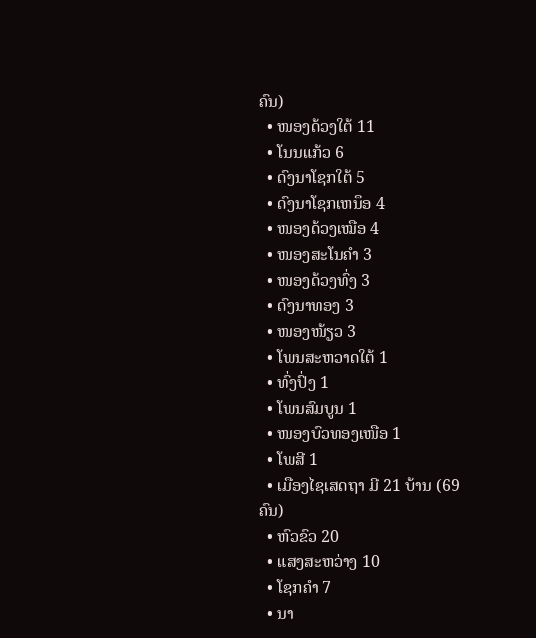ຄົນ)
  • ໜອງດ້ວງໃຕ້ 11
  • ໂນນແກ້ວ 6
  • ດົງນາໂຊກໃຕ້ 5
  • ດົງນາໂຊກເຫນຶອ 4
  • ໜອງດ້ວງເໝືອ 4
  • ໜອງສະໂນຄຳ 3
  • ໜອງດ້ວງທົ່ງ 3
  • ດົງນາທອງ 3
  • ໜອງໜ້ຽວ 3
  • ໂພນສະຫວາດໃຕ້ 1
  • ທົ່ງປົ່ງ 1
  • ໂພນສົມບູນ 1
  • ໜອງບົວທອງເໜືອ 1
  • ໂພສີ 1
  • ເມືອງໄຊເສດຖາ ມີ 21 ບ້ານ (69 ຄົນ)
  • ຫົວຂົວ 20
  • ແສງສະຫວ່າງ 10
  • ໂຊກຄຳ 7
  • ນາ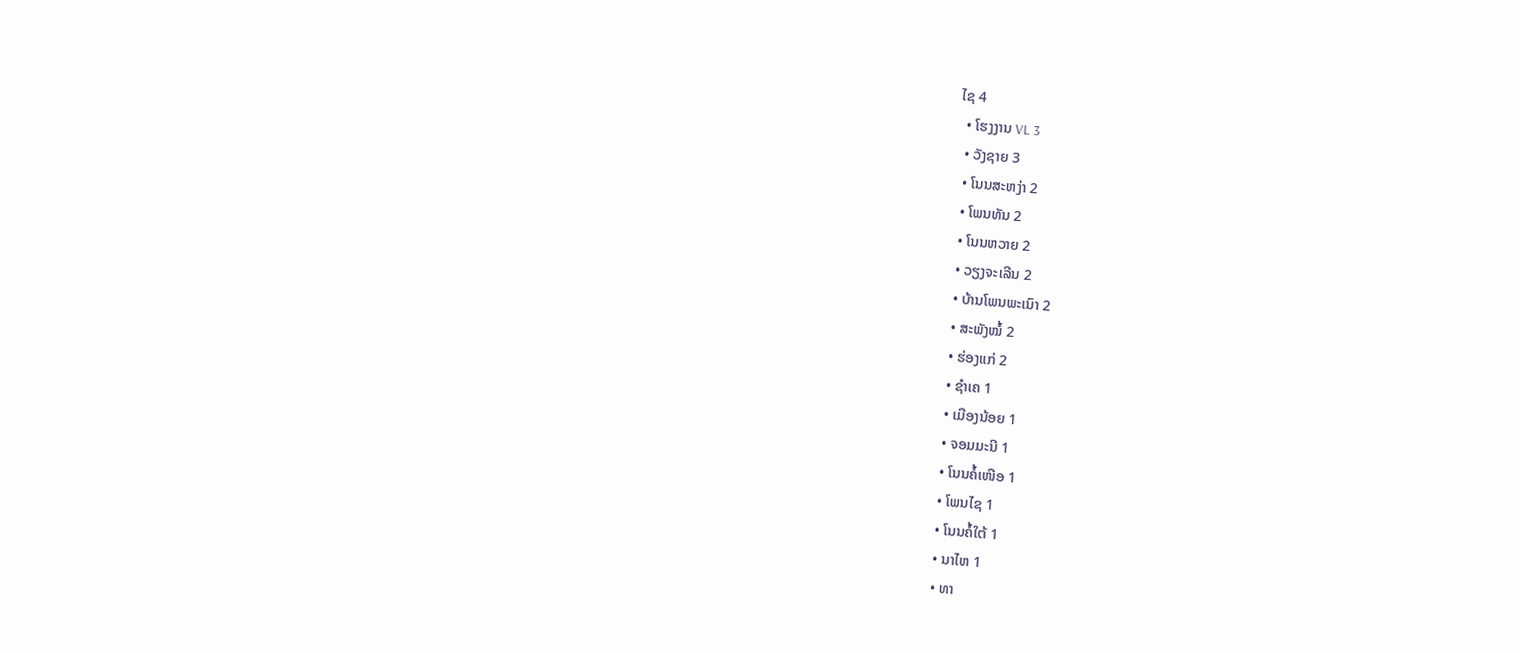ໄຊ 4
  • ໂຮງງານ VL 3
  • ວັງຊາຍ 3
  • ໂນນສະຫງ່າ 2
  • ໂພນທັນ 2
  • ໂນນຫວາຍ 2
  • ວຽງຈະເລີນ 2
  • ບ້ານໂພນພະເນົາ 2
  • ສະພັງໝໍ້ 2
  • ຮ່ອງແກ່ 2
  • ຊໍາເຄ 1
  • ເມືອງນ້ອຍ 1
  • ຈອມມະນີ 1
  • ໂນນຄໍ້ເໜືອ 1
  • ໂພນໄຊ 1
  • ໂນນຄໍ້ໃຕ້ 1
  • ນາໄຫ 1
  • ທາ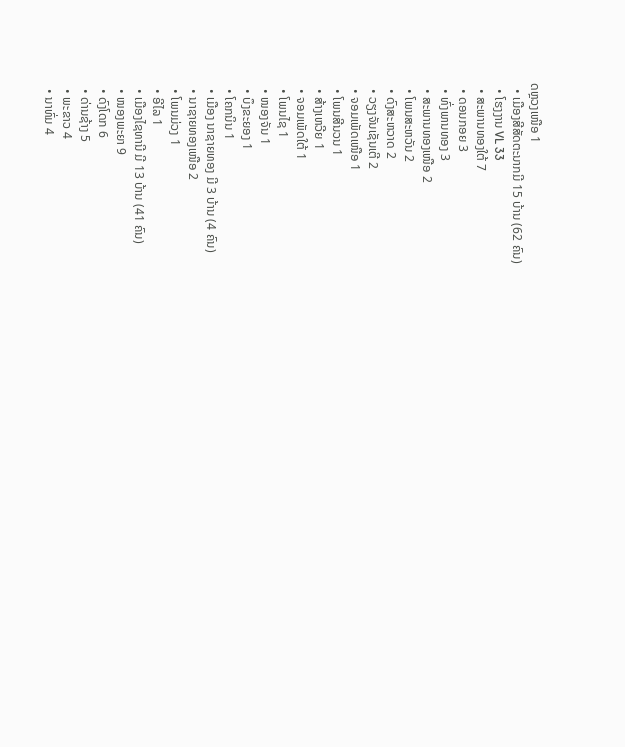ດຫຼວງເໜືອ 1
  • ເມືອງສີສັດຕະນາກມີ 15 ບ້ານ (62 ຄົນ)
  • ໂຮງງານ VL 33
  • ສະພານທອງໃຕ້ 7
  • ດອນກອຍ 3
  • ທົ່ງພານທອງ 3
  • ສະພານທອງເໜືອ 2
  • ໂພນສະຫວັນ 2
  • ດົງສະຫວາດ 2
  • ວຽງຈັນເຊັນເຕີ 2
  • ຈອມເພັດເໜືອ 1
  • ໂພນສີນວນ 1
  • ສ້າງເຫວີຍ 1
  • ຈອມເພັດໃຕ້ 1
  • ໂພນໄຊ 1
  • ໜອງຈັນ 1
  • ບຶງຂະຍອງ 1
  • ໂຄກນິນ 1
  • ເມືອງ ນາຊາຍທອງ ມີ 3 ບ້ານ (4 ຄົນ)
  • ນາຊາຍທອງເໜືອ 2
  • ໂພນມ່ວງ 1
  • ອີໄລ 1
  • ເມືອງໄຊທານີ ມີ 13 ບ້ານ (41 ຄົນ)
  • ໜອງພະຍາ 9
  • ດົງໂດກ 6
  • ດ່ານຊ້າງ 5
  • ພະຂາວ 4
  • ນາທົ່ມ 4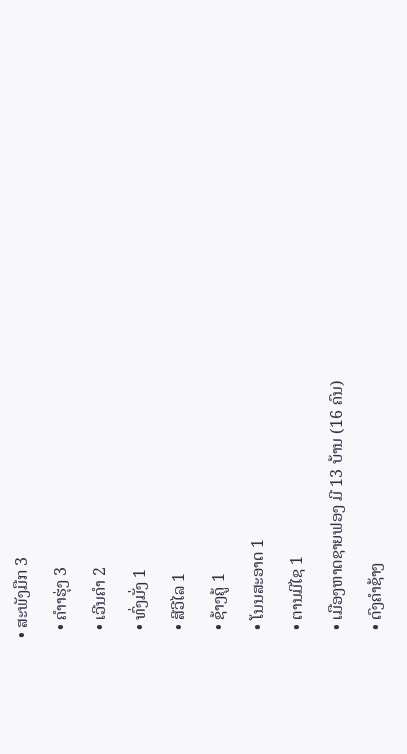• ສະພັງມືກ 3
  • ຄຳາຮຸ່ງ 3
  • ເວີນຄຳ 2
  • ທົ່ງມັ່ງ 1
  • ສີວີໄລ 1
  • ຊ້າງຄູ້ 1
  • ໂນນສະອາດ 1
  • ຕານມີໄຊ 1
  • ເມືອງຫາດຊາຍຟອງ ມີ 13 ບ້ານ (16 ຄົນ)
  • ດົງຄຳຊ້າງ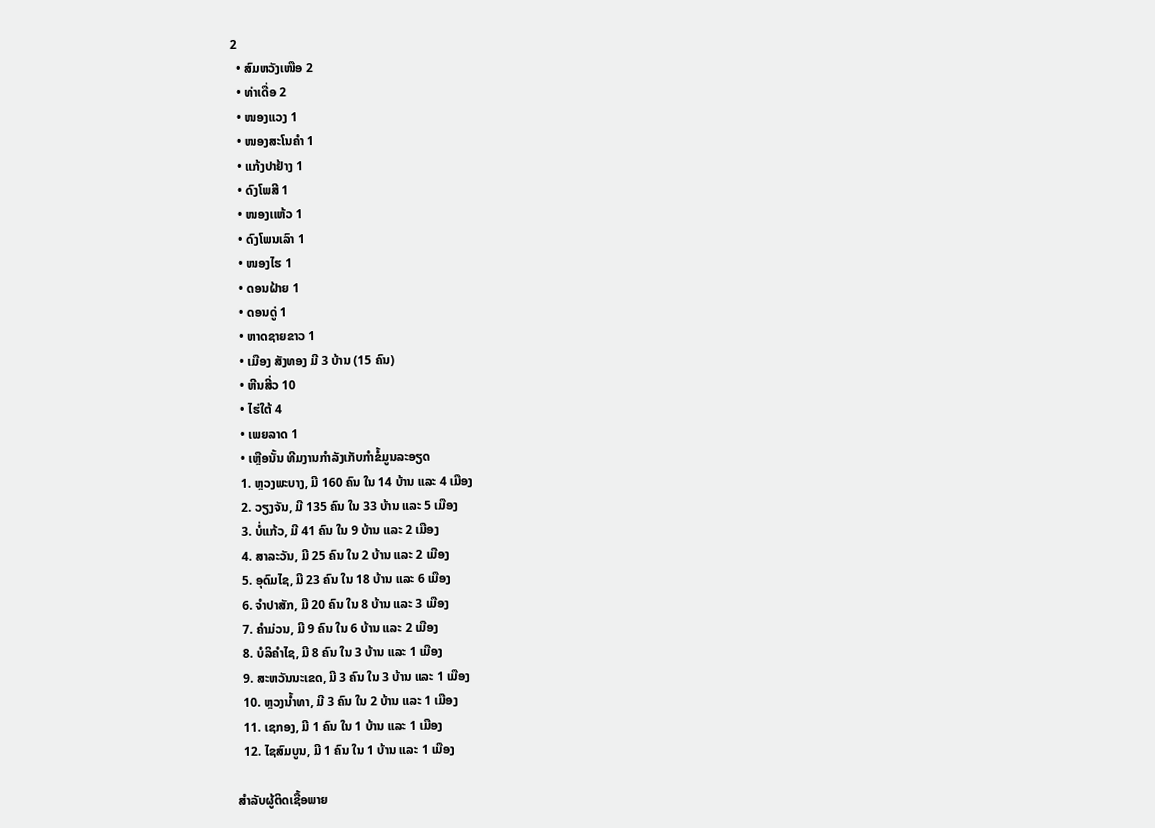2
  • ສົມຫວັງເໜືອ 2
  • ທ່າເດື່ອ 2
  • ໜອງແວງ 1
  • ໜອງສະໂນຄຳ 1
  • ແກ້ງປາຢ້າງ 1
  • ດົງໂພສີ 1
  • ໜອງເເຫ້ວ 1
  • ດົງໂພນເລົາ 1
  • ໜອງໄຮ 1
  • ດອນຝ້າຍ 1
  • ດອນດູ່ 1
  • ຫາດຊາຍຂາວ 1
  • ເມືອງ ສັງທອງ ມີ 3 ບ້ານ (15 ຄົນ)
  • ຫີນສີ່ວ 10
  • ໄຮ່ໃຕ້ 4
  • ເພຍລາດ 1
  • ເຫຼືອນັ້ນ ທີມງານກຳລັງເກັບກຳຂໍ້ມູນລະອຽດ
  1. ຫຼວງພະບາງ, ມີ 160 ຄົນ ໃນ 14 ບ້ານ ແລະ 4 ເມືອງ
  2. ວຽງຈັນ, ມີ 135 ຄົນ ໃນ 33 ບ້ານ ແລະ 5 ເມືອງ
  3. ບໍ່ແກ້ວ, ມີ 41 ຄົນ ໃນ 9 ບ້ານ ແລະ 2 ເມືອງ
  4. ສາລະວັນ, ມີ 25 ຄົນ ໃນ 2 ບ້ານ ແລະ 2 ເມືອງ
  5. ອຸດົມໄຊ, ມີ 23 ຄົນ ໃນ 18 ບ້ານ ແລະ 6 ເມືອງ
  6. ຈໍາປາສັກ, ມີ 20 ຄົນ ໃນ 8 ບ້ານ ແລະ 3 ເມືອງ
  7. ຄໍາມ່ວນ, ມີ 9 ຄົນ ໃນ 6 ບ້ານ ແລະ 2 ເມືອງ
  8. ບໍລິຄໍາໄຊ, ມີ 8 ຄົນ ໃນ 3 ບ້ານ ແລະ 1 ເມືອງ
  9. ສະຫວັນນະເຂດ, ມີ 3 ຄົນ ໃນ 3 ບ້ານ ແລະ 1 ເມືອງ
  10. ຫຼວງນໍ້າທາ, ມີ 3 ຄົນ ໃນ 2 ບ້ານ ແລະ 1 ເມືອງ
  11. ເຊກອງ, ມີ 1 ຄົນ ໃນ 1 ບ້ານ ແລະ 1 ເມືອງ
  12. ໄຊສົມບູນ, ມີ 1 ຄົນ ໃນ 1 ບ້ານ ແລະ 1 ເມືອງ

ສໍາລັບຜູ້ຕິດເຊື້ອພາຍ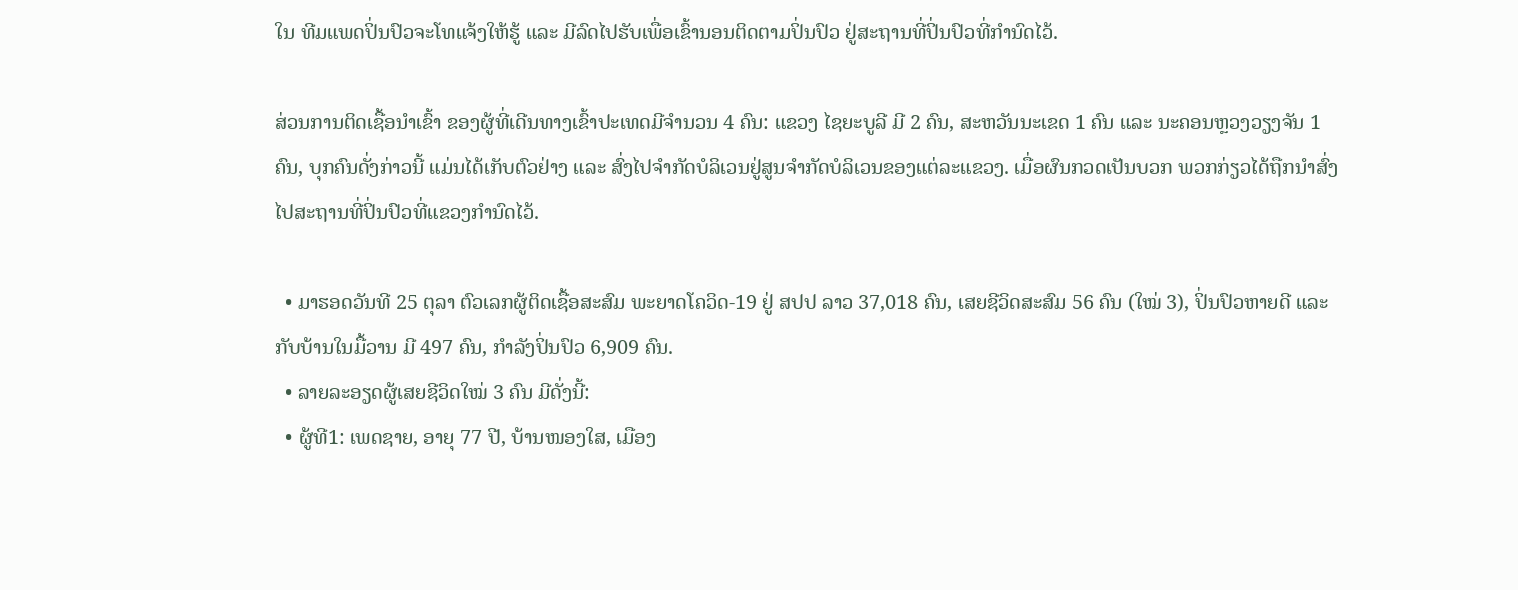ໃນ ທີມແພດປິ່ນປົວຈະໂທແຈ້ງໃຫ້ຮູ້ ແລະ ມີລົດໄປຮັບເພື່ອເຂົ້ານອນຕິດຕາມປິ່ນປົວ ຢູ່ສະຖານທີ່ປິ່ນປົວທີ່ກໍານົດໄວ້.

ສ່ວນການຕິດເຊື້ອນໍາເຂົ້າ ຂອງຜູ້ທີ່ເດີນທາງເຂົ້າປະເທດມີຈໍານວນ 4 ຄົນ: ແຂວງ ໄຊຍະບູລີ ມີ 2 ຄົນ, ສະຫວັນນະເຂດ 1 ຄົນ ແລະ ນະຄອນຫຼວງວຽງຈັນ 1 ຄົນ, ບຸກຄົນດັ່ງກ່າວນີ້ ແມ່ນໄດ້ເກັບຕົວຢ່າງ ແລະ ສົ່ງໄປຈໍາກັດບໍລິເວນຢູ່ສູນຈໍາກັດບໍລິເວນຂອງແຕ່ລະແຂວງ. ເມື່ອຜົນກວດເປັນບວກ ພວກກ່ຽວໄດ້ຖືກນຳສົ່ງໄປສະຖານທີ່ປິ່ນປົວທີ່ແຂວງກໍານົດໄວ້.

  • ມາຮອດວັນທີ 25 ຕຸລາ ຕົວເລກຜູ້ຕິດເຊື້ອສະສົມ ພະຍາດໂຄວິດ-19 ຢູ່ ສປປ ລາວ 37,018 ຄົນ, ເສຍຊີວິດສະສົມ 56 ຄົນ (ໃໝ່ 3), ປິ່ນປົວຫາຍດີ ແລະ ກັບບ້ານໃນມື້ວານ ມີ 497 ຄົນ, ກໍາລັງປິ່ນປົວ 6,909 ຄົນ.
  • ລາຍລະອຽດຜູ້ເສຍຊີວິດໃໝ່ 3 ຄົນ ມີດັ່ງນີ້:
  • ຜູ້ທີ1: ເພດຊາຍ, ອາຍຸ 77 ປີ, ບ້ານໜອງໃສ, ເມືອງ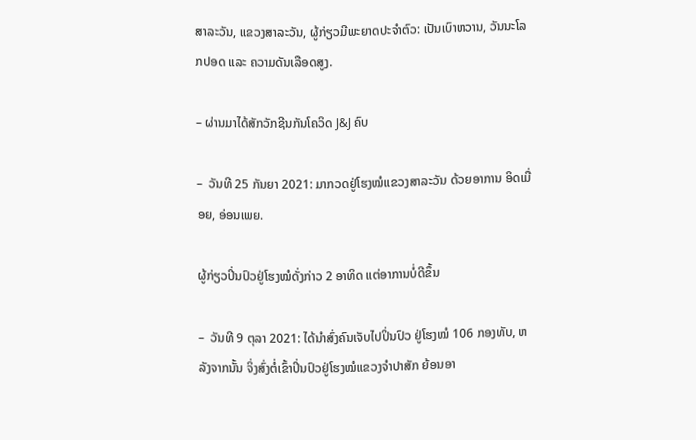ສາລະວັນ, ແຂວງສາລະວັນ, ຜູ້ກ່ຽວມີພະຍາດປະຈໍາຕົວ: ເປັນເບົາຫວານ, ວັນນະໂລກປອດ ແລະ ຄວາມດັນເລືອດສູງ.

– ຜ່ານມາໄດ້ສັກວັກຊີນກັນໂຄວິດ J&J ຄົບ

–  ວັນທີ 25 ກັນຍາ 2021: ມາກວດຢູ່ໂຮງໝໍແຂວງສາລະວັນ ດ້ວຍອາການ ອິດເມື່ອຍ, ອ່ອນເພຍ.

ຜູ້ກ່ຽວປິ່ນປົວຢູ່ໂຮງໝໍດັ່ງກ່າວ 2 ອາທິດ ແຕ່ອາການບໍ່ດີຂຶ້ນ

–  ວັນທີ 9 ຕຸລາ 2021: ໄດ້ນຳສົ່ງຄົນເຈັບໄປປິ່ນປົວ ຢູ່ໂຮງໝໍ 106 ກອງທັບ, ຫລັງຈາກນັ້ນ ຈິ່ງສົ່ງຕໍ່ເຂົ້າປິ່ນປົວຢູ່ໂຮງໝໍແຂວງຈໍາປາສັກ ຍ້ອນອາ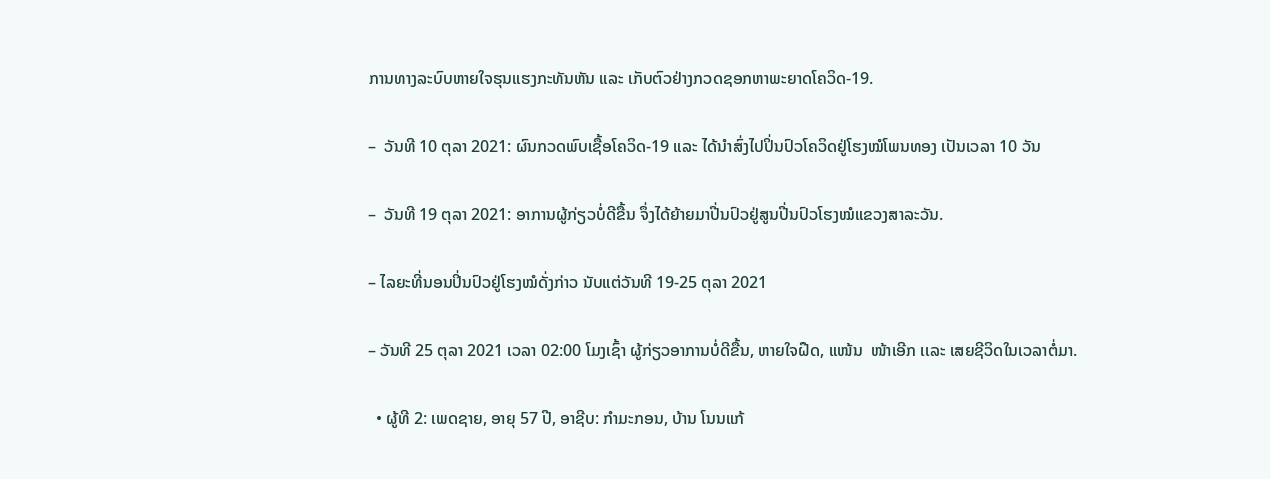ການທາງລະບົບຫາຍໃຈຮຸນແຮງກະທັນຫັນ ແລະ ເກັບຕົວຢ່າງກວດຊອກຫາພະຍາດໂຄວິດ-19.

–  ວັນທີ 10 ຕຸລາ 2021: ຜົນກວດພົບເຊື້ອໂຄວິດ-19 ແລະ ໄດ້ນໍາສົ່ງໄປປິ່ນປົວໂຄວິດຢູ່ໂຮງໝໍໂພນທອງ ເປັນເວລາ 10 ວັນ

–  ວັນທີ 19 ຕຸລາ 2021: ອາການຜູ້ກ່ຽວບໍ່ດີຂື້ນ ຈຶ່ງໄດ້ຍ້າຍມາປີ່ນປົວຢູ່ສູນປີ່ນປົວໂຮງໝໍແຂວງສາລະວັນ.

– ໄລຍະທີ່ນອນປິ່ນປົວຢູ່ໂຮງໝໍດັ່ງກ່າວ ນັບແຕ່ວັນທີ 19-25 ຕຸລາ 2021

– ວັນທີ 25 ຕຸລາ 2021 ເວລາ 02:00 ໂມງເຊົ້າ ຜູ້ກ່ຽວອາການບໍ່ດີຂື້ນ, ຫາຍໃຈຝືດ, ແໜ້ນ  ໜ້າເອີກ ເເລະ ເສຍຊີວິດໃນເວລາຕໍ່ມາ.

  • ຜູ້ທີ 2: ເພດຊາຍ, ອາຍຸ 57 ປີ, ອາຊີບ: ກຳມະກອນ, ບ້ານ ໂນນແກ້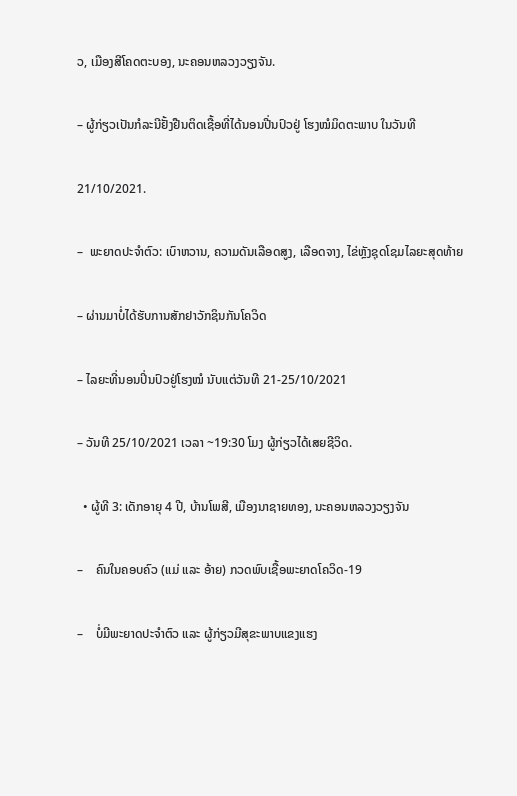ວ, ເມືອງສີໂຄດຕະບອງ, ນະຄອນຫລວງວຽງຈັນ.

– ຜູ້ກ່ຽວເປັນກໍລະນີຢັ້ງຢືນຕິດເຊື້ອທີ່ໄດ້ນອນປີ່ນປົວຢູ່ ໂຮງໝໍມິດຕະພາບ ໃນວັນທີ

21/10/2021.

–  ພະຍາດປະຈຳຕົວ: ເບົາຫວານ, ຄວາມດັນເລືອດສູງ, ເລືອດຈາງ, ໄຂ່ຫຼັງຊຸດໂຊມໄລຍະສຸດທ້າຍ

– ຜ່ານມາບໍ່ໄດ້ຮັບການສັກຢາວັກຊິນກັນໂຄວິດ

– ໄລຍະທີ່ນອນປິ່ນປົວຢູ່ໂຮງໝໍ ນັບແຕ່ວັນທີ 21-25/10/2021

– ວັນທີ 25/10/2021 ເວລາ ~19:30 ໂມງ ຜູ້ກ່ຽວໄດ້ເສຍຊີວິດ.

  • ຜູ້ທີ 3: ເດັກອາຍຸ 4 ປີ, ບ້ານໂພສີ, ເມືອງນາຊາຍທອງ, ນະຄອນຫລວງວຽງຈັນ

–    ຄົນໃນຄອບຄົວ (ແມ່ ແລະ ອ້າຍ) ກວດພົບເຊື້ອພະຍາດໂຄວິດ-19

–    ບໍ່ມີພະຍາດປະຈໍາຕົວ ແລະ ຜູ້ກ່ຽວມີສຸຂະພາບແຂງແຮງ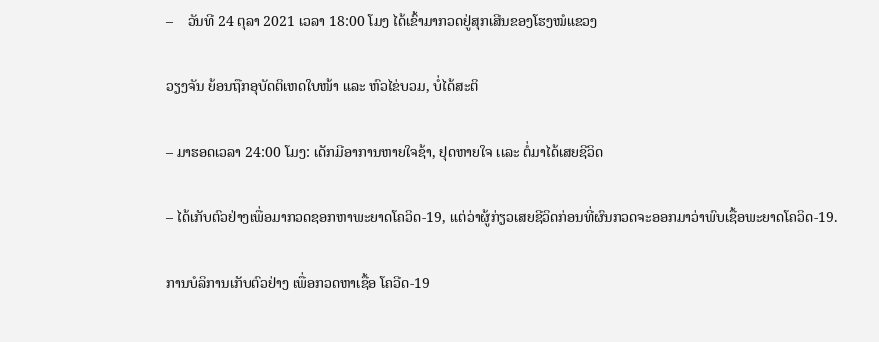–    ວັນທີ 24 ຕຸລາ 2021 ເວລາ 18:00 ໂມງ ໄດ້ເຂົ້າມາກວດຢູ່ສຸກເສີນຂອງໂຮງໝໍແຂວງ

ວຽງຈັນ ຍ້ອນຖືກອຸບັດຕິເຫດໃບໜ້າ ແລະ ຫົວໄຂ່ບວມ, ບໍ່ໄດ້ສະຕິ

– ມາຮອດເວລາ 24:00 ໂມງ: ເດັກມີອາການຫາຍໃຈຊ້າ, ຢຸດຫາຍໃຈ ເເລະ ຕໍ່ມາໄດ້ເສຍຊີວິດ

– ໄດ້ເກັບຕົວຢ່າງເພື່ອມາກວດຊອກຫາພະຍາດໂຄວິດ-19, ແຕ່ວ່າຜູ້ກ່ຽວເສຍຊີວິດກ່ອນທີ່ຜົນກວດຈະອອກມາວ່າພົບເຊື້ອພະຍາດໂຄວິດ-19.

ການບໍລິການເກັບຕົວຢ່າງ ເພື່ອກວດຫາເຊື້ອ ໂຄວີດ-19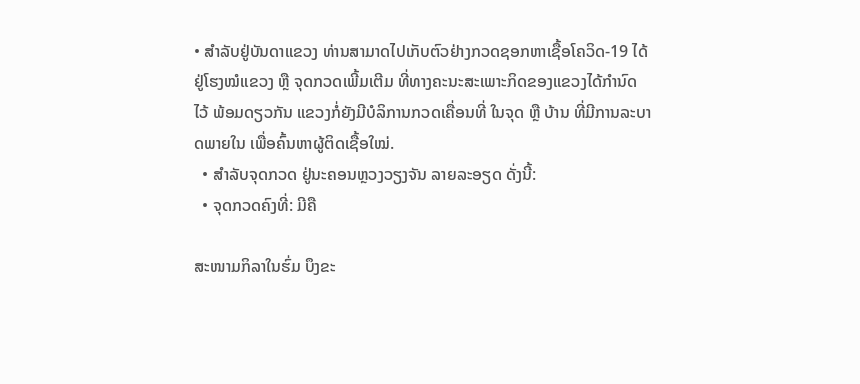• ສໍາລັບຢູ່ບັນດາແຂວງ ທ່ານສາມາດໄປເກັບຕົວຢ່າງກວດຊອກຫາເຊື້ອໂຄວິດ-19 ໄດ້ຢູ່ໂຮງໝໍແຂວງ ຫຼື ຈຸດກວດເພີ້ມເຕີມ ທີ່ທາງຄະນະສະເພາະກິດຂອງແຂວງໄດ້ກຳນົດໄວ້ ພ້ອມດຽວກັນ ແຂວງກໍ່ຍັງມີບໍລິການກວດເຄື່ອນທີ່ ໃນຈຸດ ຫຼື ບ້ານ ທີ່ມີການລະບາດພາຍໃນ ເພື່ອຄົ້ນຫາຜູ້ຕິດເຊື້ອໃໝ່.
  • ສໍາລັບຈຸດກວດ ຢູ່ນະຄອນຫຼວງວຽງຈັນ ລາຍລະອຽດ ດັ່ງນີ້:
  • ຈຸດກວດຄົງທີ່: ມີຄື

ສະໜາມກິລາໃນຮົ່ມ ບຶງຂະ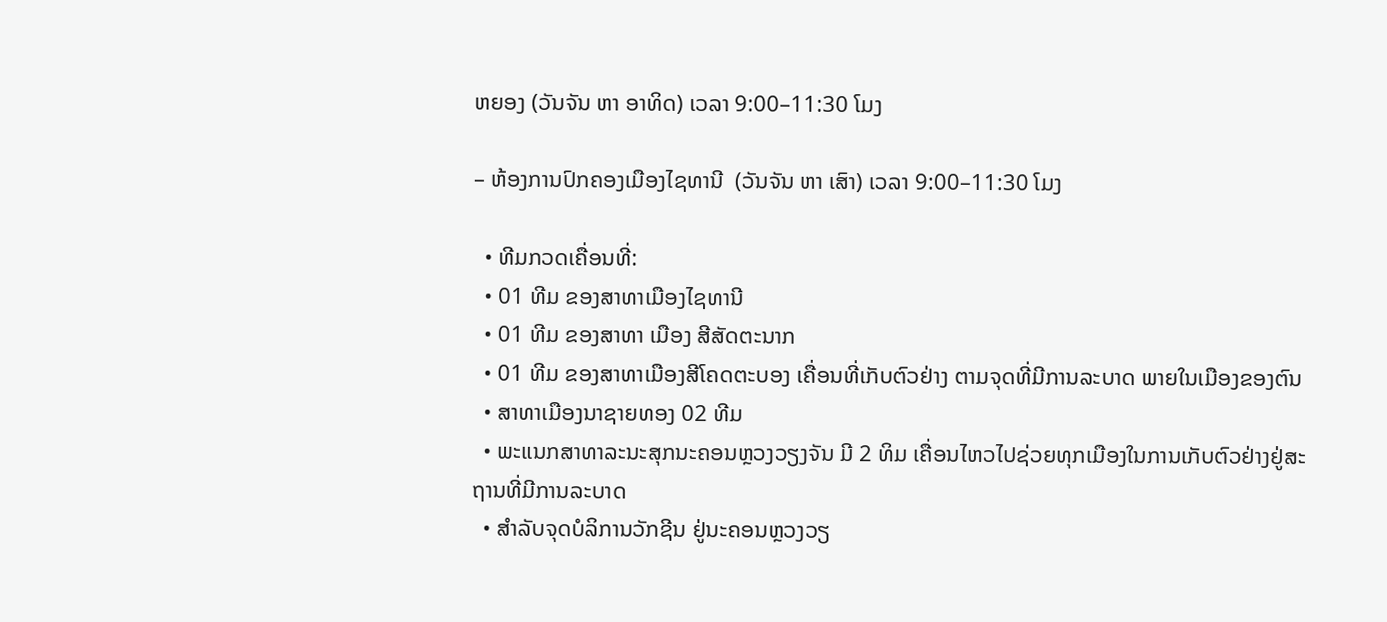ຫຍອງ (ວັນຈັນ ຫາ ອາທິດ) ເວລາ 9:00–11:30 ໂມງ

– ຫ້ອງການປົກຄອງເມືອງໄຊທານີ  (ວັນຈັນ ຫາ ເສົາ) ເວລາ 9:00–11:30 ໂມງ

  • ທີມກວດເຄື່ອນທີ່:
  • 01 ທີມ ຂອງສາທາເມືອງໄຊທານີ
  • 01 ທີມ ຂອງສາທາ ເມືອງ ສີສັດຕະນາກ
  • 01 ທີມ ຂອງສາທາເມືອງສີໂຄດຕະບອງ ເຄື່ອນທີ່ເກັບຕົວຢ່າງ ຕາມຈຸດທີ່ມີການລະບາດ ພາຍໃນເມືອງຂອງຕົນ
  • ສາທາເມືອງນາຊາຍທອງ 02 ທີມ
  • ພະແນກສາທາລະນະສຸກນະຄອນຫຼວງວຽງຈັນ ມີ 2 ທິມ ເຄື່ອນໄຫວໄປຊ່ວຍທຸກເມືອງໃນການເກັບຕົວຢ່າງຢູ່ສະຖານທີ່ມີການລະບາດ
  • ສໍາລັບຈຸດບໍລິການວັກຊີນ ຢູ່ນະຄອນຫຼວງວຽ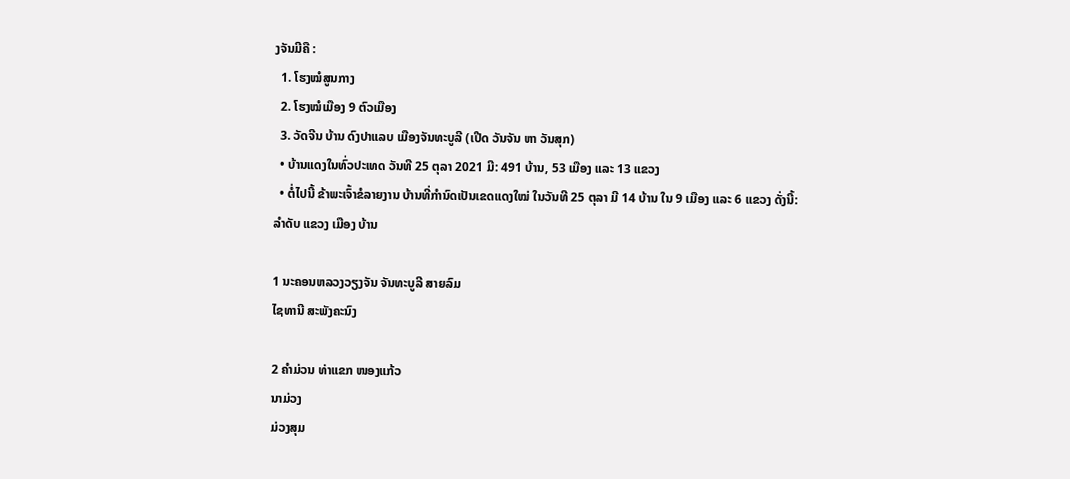ງຈັນມີຄື :
  1. ໂຮງໝໍສູນກາງ
  2. ໂຮງໝໍເມືອງ 9 ຕົວເມືອງ
  3. ວັດຈີນ ບ້ານ ດົງປາແລບ ເມືອງຈັນທະບູລີ (ເປີດ ວັນຈັນ ຫາ ວັນສຸກ)
  • ບ້ານແດງໃນທົ່ວປະເທດ ວັນທີ 25 ຕຸລາ 2021 ມີ: 491 ບ້ານ, 53 ເມືອງ ແລະ 13 ແຂວງ
  • ຕໍ່ໄປນີ້ ຂ້າພະເຈົ້າຂໍລາຍງານ ບ້ານທີ່ກໍານົດເປັນເຂດແດງໃໝ່ ໃນວັນທີ 25 ຕຸລາ ມີ 14 ບ້ານ ໃນ 9 ເມືອງ ແລະ 6 ແຂວງ ດັ່ງນີ້:
ລໍາດັບ ແຂວງ ເມືອງ ບ້ານ

1 ນະຄອນຫລວງວຽງຈັນ ຈັນທະບູລີ ສາຍລົມ
ໄຊທານີ ສະພັງຄະນົງ

2 ຄໍາມ່ວນ ທ່າແຂກ ໜອງແກ້ວ
ນາມ່ວງ
ມ່ວງສຸມ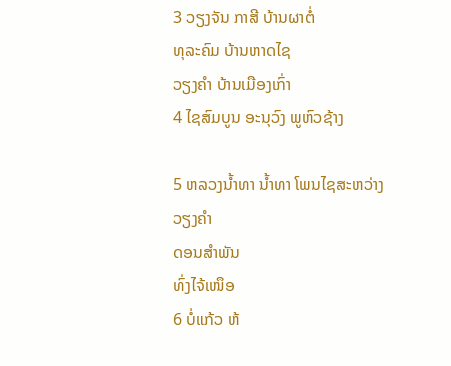3 ວຽງຈັນ ກາສີ ບ້ານຜາຕໍ່
ທຸລະຄົມ ບ້ານຫາດໄຊ
ວຽງຄໍາ ບ້ານເມືອງເກົ່າ
4 ໄຊສົມບູນ ອະນຸວົງ ພູຫົວຊ້າງ

5 ຫລວງນໍ້າທາ ນໍ້າທາ ໂພນໄຊສະຫວ່າງ
ວຽງຄໍາ
ດອນສໍາພັນ
ທົ່ງໄຈ້ເໜຶອ
6 ບໍ່ແກ້ວ ຫ້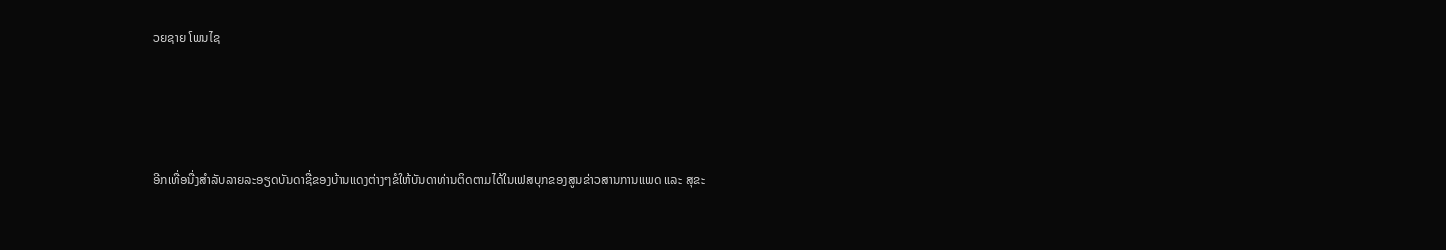ວຍຊາຍ ໂພນໄຊ




ອີກເທື່ອນື່ງສໍາລັບລາຍລະອຽດບັນດາຊື່ຂອງບ້ານແດງຕ່າງໆຂໍໃຫ້ບັນດາທ່ານຕິດຕາມໄດ້ໃນເຟສບຸກຂອງສູນຂ່າວສານການແພດ ແລະ ສຸຂະ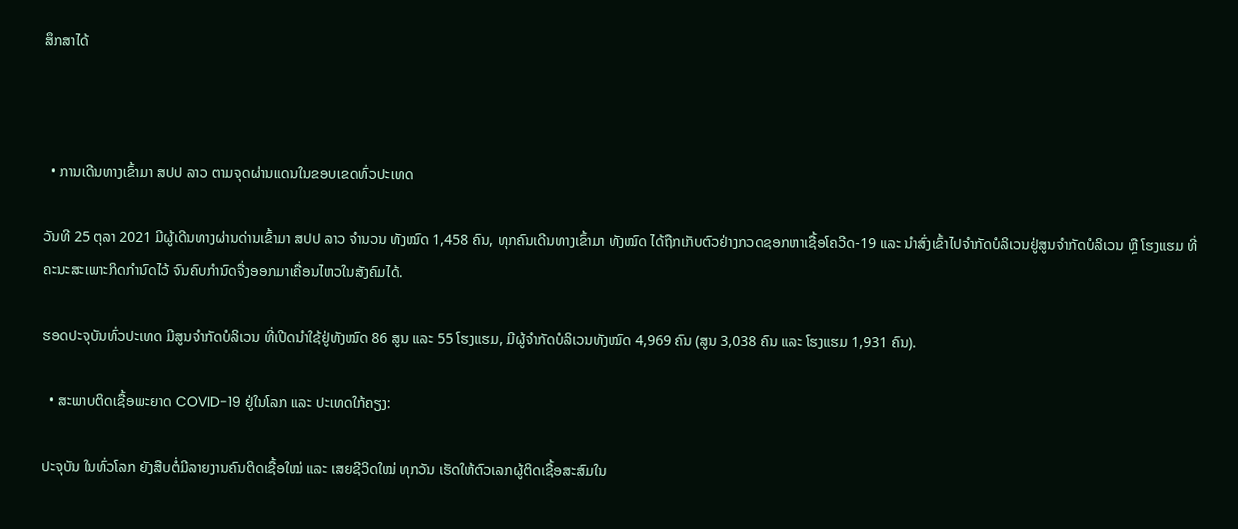ສຶກສາໄດ້



  • ການເດີນທາງເຂົ້າມາ ສປປ ລາວ ຕາມຈຸດຜ່ານແດນໃນຂອບເຂດທົ່ວປະເທດ

ວັນທີ 25 ຕຸລາ 2021 ມີຜູ້ເດີນທາງຜ່ານດ່ານເຂົ້າມາ ສປປ ລາວ ຈໍານວນ ທັງໝົດ 1,458 ຄົນ, ທຸກຄົນເດີນທາງເຂົ້າມາ ທັງໝົດ ໄດ້ຖືກເກັບຕົວຢ່າງກວດຊອກຫາເຊື້ອໂຄວີດ-19 ແລະ ນໍາສົ່ງເຂົ້າໄປຈໍາກັດບໍລິເວນຢູ່ສູນຈໍາກັດບໍລິເວນ ຫຼື ໂຮງແຮມ ທີ່ຄະນະສະເພາະກິດກໍານົດໄວ້ ຈົນຄົບກໍານົດຈື່ງອອກມາເຄື່ອນໄຫວໃນສັງຄົມໄດ້.

ຮອດປະຈຸບັນທົ່ວປະເທດ ມີສູນຈໍາກັດບໍລິເວນ ທີ່ເປີດນໍາໃຊ້ຢູ່ທັງໝົດ 86 ສູນ ແລະ 55 ໂຮງແຮມ, ມີຜູ້ຈຳກັດບໍລິເວນທັງໝົດ 4,969 ຄົນ (ສູນ 3,038 ຄົນ ແລະ ໂຮງແຮມ 1,931 ຄົນ).

  • ສະພາບຕິດເຊື້ອພະຍາດ COVID-19 ຢູ່ໃນໂລກ ແລະ ປະເທດໃກ້ຄຽງ:

ປະຈຸບັນ ໃນທົ່ວໂລກ ຍັງສືບຕໍ່ມີລາຍງານຄົນຕິດເຊື້ອໃໝ່ ແລະ ເສຍຊີວິດໃໝ່ ທຸກວັນ ເຮັດໃຫ້ຕົວເລກຜູ້ຕິດເຊື້ອສະສົມໃນ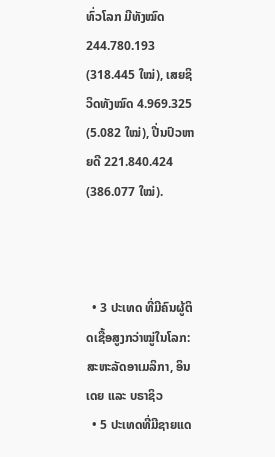ທົ່ວໂລກ ມີທັງໝົດ  244.780.193 (318.445 ໃໝ່), ເສຍຊິວິດທັງໝົດ 4.969.325 (5.082 ໃໝ່), ປີ່ນປົວຫາຍດີ 221.840.424 (386.077 ໃໝ່).



  • 3 ປະເທດ ທີ່ມີຄົນຜູ້ຕິດເຊື້ອສູງກວ່າໝູ່ໃນໂລກ: ສະຫະລັດອາເມລິກາ, ອິນເດຍ ແລະ ບຣາຊິວ
  • 5 ປະເທດທີ່ມີຊາຍແດ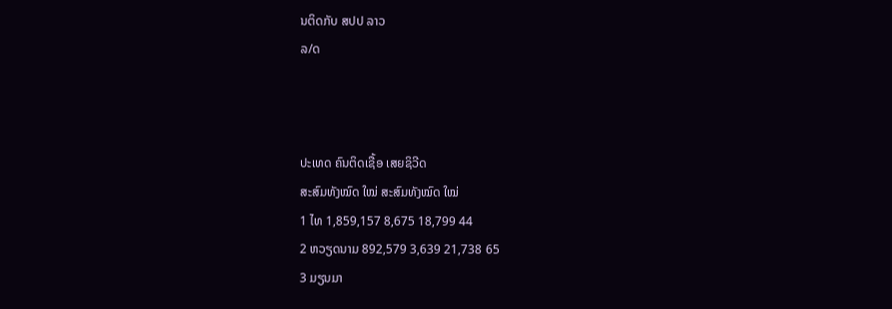ນຕິດກັບ ສປປ ລາວ
ລ/ດ



ປະເທດ ຄົນຕິດເຊື້ອ ເສຍຊິວີດ
ສະສົມທັງໝົດ ໃໝ່ ສະສົມທັງໝົດ ໃໝ່
1 ໄທ 1,859,157 8,675 18,799 44
2 ຫວຽດນາມ 892,579 3,639 21,738 65
3 ມຽນມາ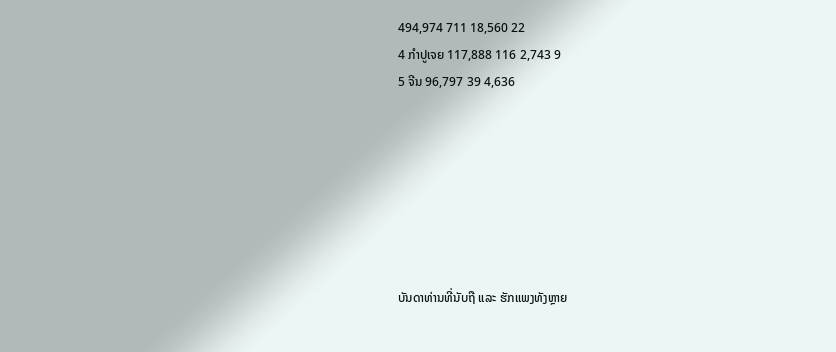494,974 711 18,560 22
4 ກໍາປູເຈຍ 117,888 116 2,743 9
5 ຈີນ 96,797 39 4,636







ບັນດາທ່ານທີ່ນັບຖື ແລະ ຮັກແພງທັງຫຼາຍ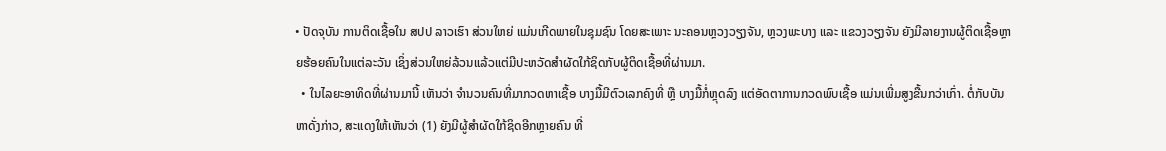• ປັດຈຸບັນ ການຕິດເຊື້ອໃນ ສປປ ລາວເຮົາ ສ່ວນໃຫຍ່ ແມ່ນເກີດພາຍໃນຊຸມຊົນ ໂດຍສະເພາະ ນະຄອນຫຼວງວຽງຈັນ, ຫຼວງພະບາງ ແລະ ແຂວງວຽງຈັນ ຍັງມີລາຍງານຜູ້ຕິດເຊື້ອຫຼາຍຮ້ອຍຄົນໃນແຕ່ລະວັນ ເຊິ່ງສ່ວນໃຫຍ່ລ້ວນແລ້ວແຕ່ມີປະຫວັດສຳຜັດໃກ້ຊິດກັບຜູ້ຕິດເຊື້ອທີ່ຜ່ານມາ.
  • ໃນໄລຍະອາທິດທີ່ຜ່ານມານີ້ ເຫັນວ່າ ຈໍານວນຄົນທີ່ມາກວດຫາເຊື້ອ ບາງມື້ມີຕົວເລກຄົງທີ່ ຫຼື ບາງມື້ກໍ່ຫຼຸດລົງ ແຕ່ອັດຕາການກວດພົບເຊື້ອ ແມ່ນເພີ່ມສູງຂື້ນກວ່າເກົ່າ. ຕໍ່ກັບບັນຫາດັ່ງກ່າວ, ສະແດງໃຫ້ເຫັນວ່າ (1) ຍັງມີຜູ້ສຳຜັດໃກ້ຊິດອີກຫຼາຍຄົນ ທີ່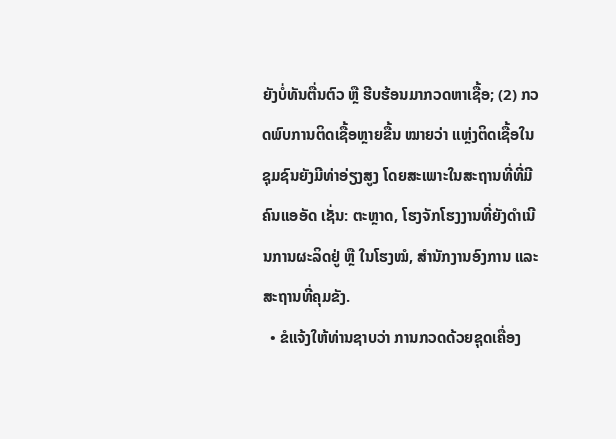ຍັງບໍ່ທັນຕື່ນຕົວ ຫຼື ຮີບຮ້ອນມາກວດຫາເຊື້ອ; (2) ກວດພົບການຕິດເຊື້ອຫຼາຍຂື້ນ ໝາຍວ່າ ແຫຼ່ງຕິດເຊື້ອໃນຊຸມຊົນຍັງມີທ່າອ່ຽງສູງ ໂດຍສະເພາະໃນສະຖານທີ່ທີ່ມີຄົນແອອັດ ເຊັ່ນ: ຕະຫຼາດ, ໂຮງຈັກໂຮງງານທີ່ຍັງດໍາເນີນການຜະລິດຢູ່ ຫຼື ໃນໂຮງໝໍ, ສໍານັກງານອົງການ ແລະ ສະຖານທີ່ຄຸມຂັງ.
  • ຂໍແຈ້ງໃຫ້ທ່ານຊາບວ່າ ການກວດດ້ວຍຊຸດເຄື່ອງ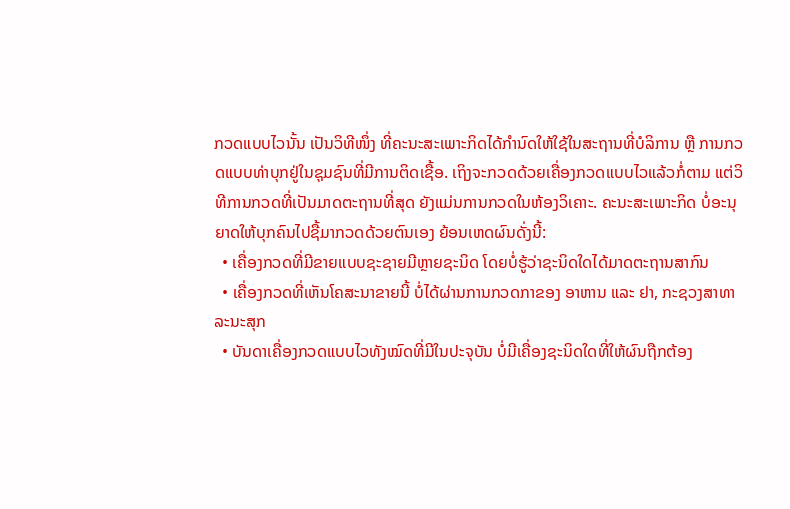ກວດແບບໄວນັ້ນ ເປັນວິທີໜຶ່ງ ທີ່ຄະນະສະເພາະກິດໄດ້ກໍານົດໃຫ້ໃຊ້ໃນສະຖານທີ່ບໍລິການ ຫຼື ການກວດແບບທ່າບຸກຢູ່ໃນຊຸມຊົນທີ່ມີການຕິດເຊື້ອ. ເຖິງຈະກວດດ້ວຍເຄື່ອງກວດແບບໄວແລ້ວກໍ່ຕາມ ແຕ່ວິທີການກວດທີ່ເປັນມາດຕະຖານທີ່ສຸດ ຍັງແມ່ນການກວດໃນຫ້ອງວິເຄາະ. ຄະນະສະເພາະກິດ ບໍ່ອະນຸຍາດໃຫ້ບຸກຄົນໄປຊື້ມາກວດດ້ວຍຕົນເອງ ຍ້ອນເຫດຜົນດັ່ງນີ້:
  • ເຄື່ອງກວດທີ່ມີຂາຍແບບຊະຊາຍມີຫຼາຍຊະນິດ ໂດຍບໍ່ຮູ້ວ່າຊະນິດໃດໄດ້ມາດຕະຖານສາກົນ
  • ເຄື່ອງກວດທີ່ເຫັນໂຄສະນາຂາຍນີ້ ບໍ່ໄດ້ຜ່ານການກວດກາຂອງ ອາຫານ ແລະ ຢາ, ກະຊວງສາທາລະນະສຸກ
  • ບັນດາເຄື່ອງກວດແບບໄວທັງໝົດທີ່ມີໃນປະຈຸບັນ ບໍ່ມີເຄື່ອງຊະນິດໃດທີ່ໃຫ້ຜົນຖືກຕ້ອງ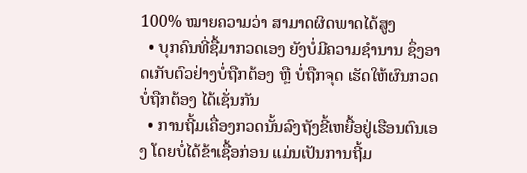100% ໝາຍຄວາມວ່າ ສາມາດຜິດພາດໄດ້ສູງ
  • ບຸກຄົນທີ່ຊື້ມາກວດເອງ ຍັງບໍ່ມີຄວາມຊໍານານ ຊຶ່ງອາດເກັບຕົວຢ່າງບໍ່ຖືກຕ້ອງ ຫຼື ບໍ່ຖືກຈຸດ ເຮັດໃຫ້ຜົນກວດບໍ່ຖືກຕ້ອງ ໄດ້ເຊັ່ນກັນ
  • ການຖີ້ມເຄື່ອງກວດນັ້ນລົງຖັງຂີ້ເຫຍື້ອຢູ່ເຮືອນຕົນເອງ ໂດຍບໍ່ໄດ້ຂ້າເຊື້ອກ່ອນ ແມ່ນເປັນການຖີ້ມ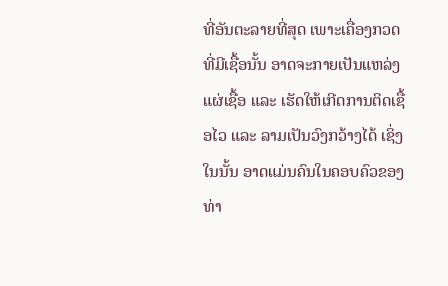ທີ່ອັນຕະລາຍທີ່ສຸດ ເພາະເຄື່ອງກວດທີ່ມີເຊື້ອນັ້ນ ອາດຈະກາຍເປັນແຫລ່ງແຜ່ເຊື້ອ ແລະ ເຮັດໃຫ້ເກີດການຕິດເຊື້ອໄວ ແລະ ລາມເປັນວົງກວ້າງໄດ້ ເຊິ່ງໃນນັ້ນ ອາດແມ່ນຄົນໃນຄອບຄົວຂອງທ່າ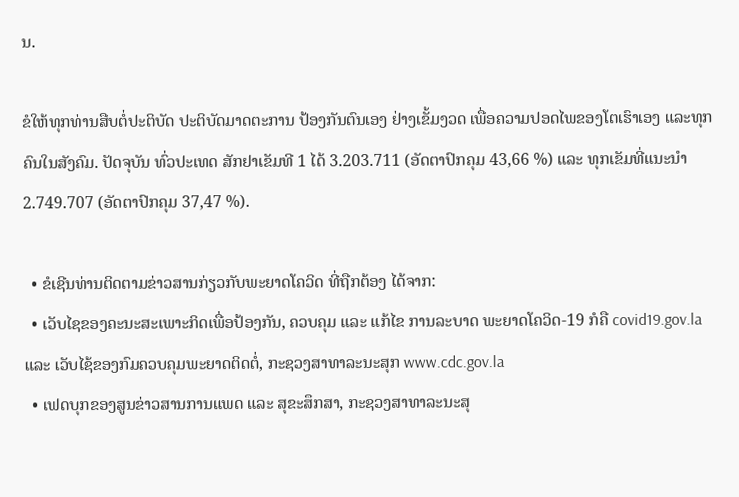ນ.

ຂໍໃຫ້ທຸກທ່ານສືບຕໍ່ປະຕິບັດ ປະຕິບັດມາດຕະການ ປ້ອງກັນຕົນເອງ ຢ່າງເຂັ້ມງວດ ເພື່ອຄວາມປອດໄພຂອງໂຕເຮົາເອງ ແລະທຸກຄົນໃນສັງຄົມ. ປັດຈຸບັນ ທົ່ວປະເທດ ສັກຢາເຂັມທີ 1 ໄດ້ 3.203.711 (ອັດຕາປົກຄຸມ 43,66 %) ແລະ ທຸກເຂັມທີ່ແນະນໍາ 2.749.707 (ອັດຕາປົກຄຸມ 37,47 %).

  • ຂໍເຊີນທ່ານຕິດຕາມຂ່າວສານກ່ຽວກັບພະຍາດໂຄວິດ ທີ່ຖືກຕ້ອງ ໄດ້ຈາກ:
  • ເວັບໄຊຂອງຄະນະສະເພາະກິດເພື່ອປ້ອງກັນ, ຄວບຄຸມ ແລະ ແກ້ໄຂ ການລະບາດ ພະຍາດໂຄວິດ-19 ກໍຄື covid19.gov.la ແລະ ເວັບໄຊ້ຂອງກົມຄວບຄຸມພະຍາດຕິດຕໍ່, ກະຊວງສາທາລະນະສຸກ www.cdc.gov.la
  • ເຟດບຸກຂອງສູນຂ່າວສານການແພດ ແລະ ສຸຂະສຶກສາ, ກະຊວງສາທາລະນະສຸ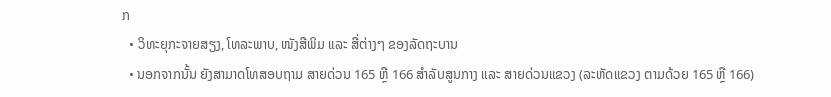ກ
  • ວິທະຍຸກະຈາຍສຽງ, ໂທລະພາບ, ໜັງສືພິມ ແລະ ສື່ຕ່າງໆ ຂອງລັດຖະບານ
  • ນອກຈາກນັ້ນ ຍັງສາມາດໂທສອບຖາມ ສາຍດ່ວນ 165 ຫຼື 166 ສໍາລັບສູນກາງ ແລະ ສາຍດ່ວນແຂວງ (ລະຫັດແຂວງ ຕາມດ້ວຍ 165 ຫຼື 166)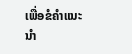ເພື່ອຂໍຄໍາແນະນຳ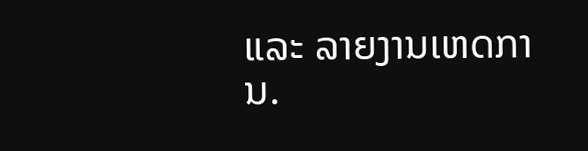ແລະ ລາຍງານເຫດການ.